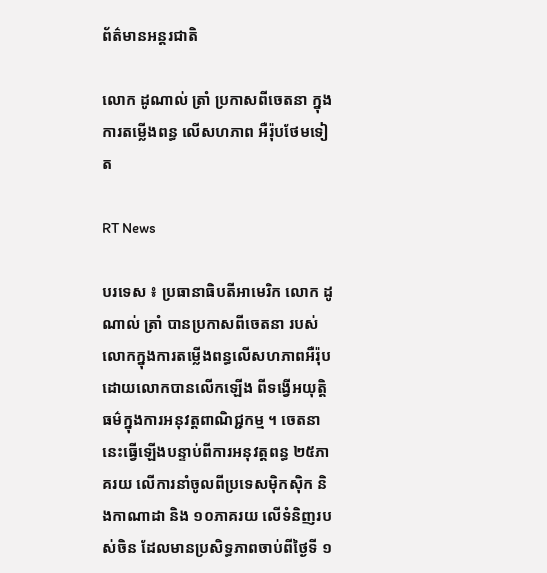ព័ត៌មានអន្តរជាតិ

លោក ដូណាល់ ត្រាំ ប្រកាសពីចេតនា ក្នុងការតម្លើងពន្ធ លើសហភាព អឺរ៉ុបថែមទៀត

RT News

បរទេស ៖ ប្រធានាធិបតីអាមេរិក លោក ដូណាល់ ត្រាំ បានប្រកាសពីចេតនា របស់លោកក្នុងការតម្លើងពន្ធលើសហភាពអឺរ៉ុប ដោយលោកបានលើកឡើង ពីទង្វើអយុត្តិធម៌ក្នុងការអនុវត្តពាណិជ្ជកម្ម ។ ចេតនានេះធ្វើឡើងបន្ទាប់ពីការអនុវត្តពន្ធ ២៥ភាគរយ លើការនាំចូលពីប្រទេសម៉ិកស៊ិក និងកាណាដា និង ១០ភាគរយ លើទំនិញរបស់ចិន ដែលមានប្រសិទ្ធភាពចាប់ពីថ្ងៃទី ១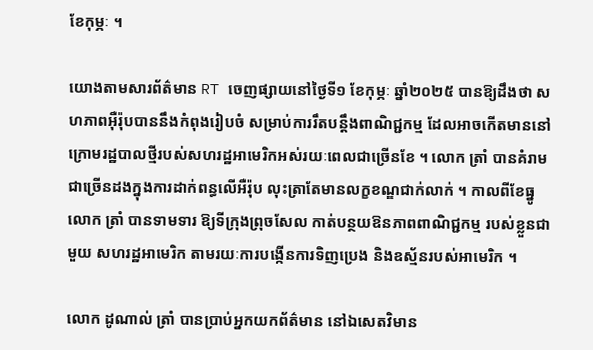ខែកុម្ភៈ ។

យោងតាមសារព័ត៌មាន RT ចេញផ្សាយនៅថ្ងៃទី១ ខែកុម្ភៈ ឆ្នាំ២០២៥ បានឱ្យដឹងថា សហភាពអ៊ឺរ៉ុបបាននឹងកំពុងរៀបចំ សម្រាប់ការរឹតបន្តឹងពាណិជ្ជកម្ម ដែលអាចកើតមាននៅក្រោមរដ្ឋបាលថ្មីរបស់សហរដ្ឋអាមេរិកអស់រយៈពេលជាច្រើនខែ ។ លោក ត្រាំ បានគំរាមជាច្រើនដងក្នុងការដាក់ពន្ធលើអឺរ៉ុប លុះត្រាតែមានលក្ខខណ្ឌជាក់លាក់ ។ កាលពីខែធ្នូ លោក ត្រាំ បានទាមទារ ឱ្យទីក្រុងព្រុចសែល កាត់បន្ថយឱនភាពពាណិជ្ជកម្ម របស់ខ្លួនជាមួយ សហរដ្ឋអាមេរិក តាមរយៈការបង្កើនការទិញប្រេង និងឧស្ម័នរបស់អាមេរិក ។

លោក ដូណាល់ ត្រាំ បានប្រាប់អ្នកយកព័ត៌មាន នៅឯសេតវិមាន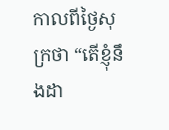កាលពីថ្ងៃសុក្រថា “តើខ្ញុំនឹងដា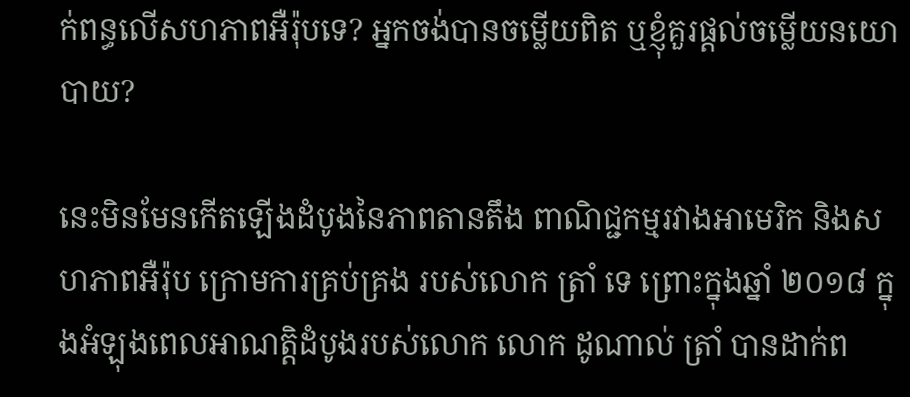ក់ពន្ធលើសហភាពអឺរ៉ុបទេ? អ្នកចង់បានចម្លើយពិត ឬខ្ញុំគួរផ្តល់ចម្លើយនយោបាយ?

នេះមិនមែនកើតឡើងដំបូងនៃភាពតានតឹង ពាណិជ្ជកម្មរវាងអាមេរិក និងសហភាពអឺរ៉ុប ក្រោមការគ្រប់គ្រង របស់លោក ត្រាំ ទេ ព្រោះក្នុងឆ្នាំ ២០១៨ ក្នុងអំឡុងពេលអាណត្តិដំបូងរបស់លោក លោក ដូណាល់ ត្រាំ បានដាក់ព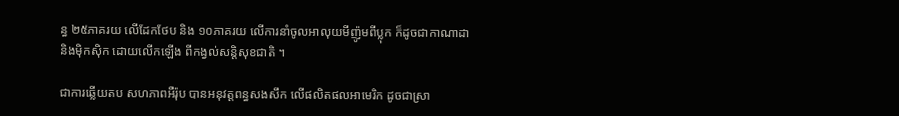ន្ធ ២៥ភាគរយ លើដែកថែប និង ១០ភាគរយ លើការនាំចូលអាលុយមីញ៉ូមពីប្លុក ក៏ដូចជាកាណាដា និងម៉ិកស៊ិក ដោយលើកឡើង ពីកង្វល់សន្តិសុខជាតិ ។

ជាការឆ្លើយតប សហភាពអឺរ៉ុប បានអនុវត្តពន្ធសងសឹក លើផលិតផលអាមេរិក ដូចជាស្រា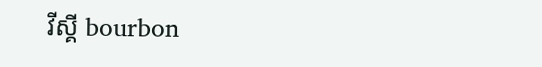វីស្គី bourbon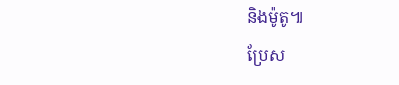និងម៉ូតូ៕
ប្រែស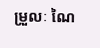ម្រួលៈ ណៃ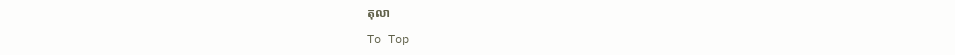តុលា

To Top